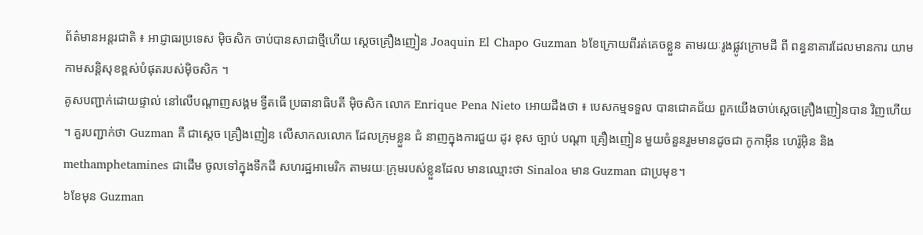ព័ត៌មានអន្តរជាតិ ៖ អាជ្ញាធរប្រទេស ម៉ិចសិក ចាប់បានសាជាថ្មីហើយ ស្តេចគ្រឿងញៀន Joaquin El Chapo Guzman ៦ខែក្រោយពីរត់គេចខ្លួន តាមរយៈរូងផ្លូវក្រោមដី ពី ពន្ធនាគារដែលមានការ យាមកាមសន្តិសុខខ្ពស់បំផុតរបស់ម៉ិចសិក ។
គូសបញ្ជាក់ដោយផ្ទាល់ នៅលើបណ្តាញសង្គម ទ្វីតធើ ប្រធានាធិបតី ម៉ិចសិក លោក Enrique Pena Nieto អោយដឹងថា ៖ បេសកម្មទទួល បានជោគជ័យ ពួកយើងចាប់ស្តេចគ្រឿងញៀនបាន វិញហើយ ។ គួរបញ្ជាក់ថា Guzman គឺ ជាស្តេច គ្រឿងញៀន លើសាកលលោក ដែលក្រុមខ្លួន ជំ នាញក្នុងការជួយ ដូរ ខុស ច្បាប់ បណ្តា គ្រឿងញៀន មួយចំនួនរួមមានដូចជា កូកាអ៊ីន ហេរ៉ូអ៊ិន និង methamphetamines ជាដើម ចូលទៅក្នុងទឹកដី សហរដ្ឋអាមេរិក តាមរយៈក្រុមរបស់ខ្លួនដែល មានឈ្មោះថា Sinaloa មាន Guzman ជាប្រមុខ។
៦ខែមុន Guzman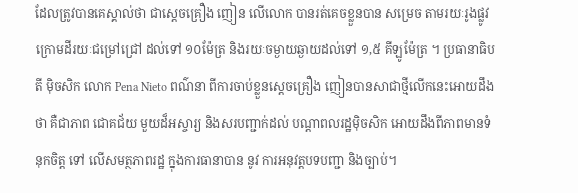ដែលត្រូវបានគេស្គាល់ថា ជាស្តេចគ្រឿង ញៀន លើលោក បានរត់គេចខ្លួនបាន សម្រេច តាមរយៈរូងផ្លូវក្រោមដីរយៈជម្រៅជ្រៅ ដល់ទៅ ១០ម៉ែត្រ និងរយៈចម្ងាយឆ្ងាយដល់ទៅ ១,៥ គីឡូម៉ែត្រ ។ ប្រធានាធិបតី ម៉ិចសិក លោក Pena Nieto ពណ៌នា ពីការចាប់ខ្លួនស្តេចគ្រឿង ញៀនបានសាជាថ្មីលើកនេះអោយដឹងថា គឺជាភាព ជោគជ័យ មួយដ៏អស្ចារ្យ និងសរបញ្ជាក់ដល់ បណ្តាពលរដ្ឋម៉ិចសិក អោយដឹងពីភាពមានទំនុកចិត្ត ទៅ លើសមត្ថភាពរដ្ឋ ក្នុងការធានាបាន នូវ ការអនុវត្តបទបញ្ជា និងច្បាប់។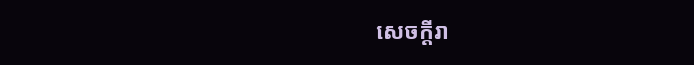សេចក្តីរា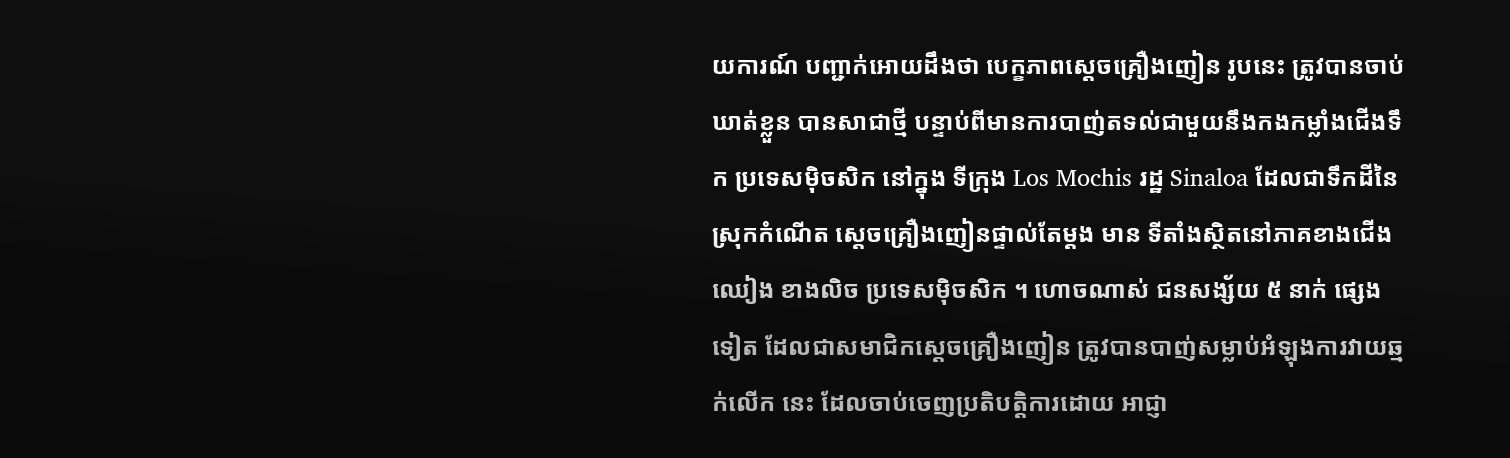យការណ៍ បញ្ជាក់អោយដឹងថា បេក្ខភាពស្តេចគ្រឿងញៀន រូបនេះ ត្រូវបានចាប់ឃាត់ខ្លួន បានសាជាថ្មី បន្ទាប់ពីមានការបាញ់តទល់ជាមួយនឹងកងកម្លាំងជើងទឹក ប្រទេសម៉ិចសិក នៅក្នុង ទីក្រុង Los Mochis រដ្ឋ Sinaloa ដែលជាទឹកដីនៃស្រុកកំណើត ស្តេចគ្រឿងញៀនផ្ទាល់តែម្តង មាន ទីតាំងស្ថិតនៅភាគខាងជើង ឈៀង ខាងលិច ប្រទេសម៉ិចសិក ។ ហោចណាស់ ជនសង្ស័យ ៥ នាក់ ផ្សេងទៀត ដែលជាសមាជិកស្តេចគ្រឿងញៀន ត្រូវបានបាញ់សម្លាប់អំឡុងការវាយឆ្មក់លើក នេះ ដែលចាប់ចេញប្រតិបត្តិការដោយ អាជ្ញា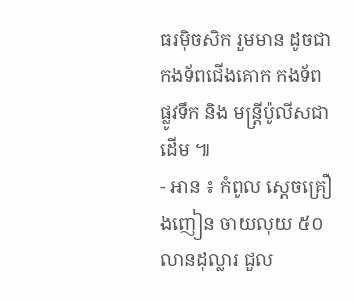ធរម៉ិចសិក រួមមាន ដូចជា កងទ័ពជើងគោក កងទ័ព ផ្លូវទឹក និង មន្រ្តីប៉ូលីសជាដើម ៕
- អាន ៖ កំពូល ស្តេចគ្រឿងញៀន ចាយលុយ ៥០ លានដុល្លារ ជួល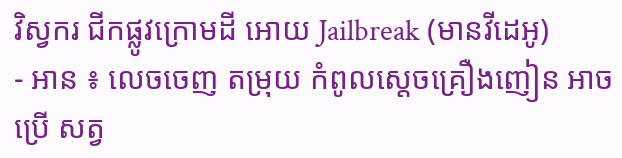វិស្វករ ជីកផ្លូវក្រោមដី អោយ Jailbreak (មានវីដេអូ)
- អាន ៖ លេចចេញ តម្រុយ កំពូលស្តេចគ្រឿងញៀន អាចប្រើ សត្វ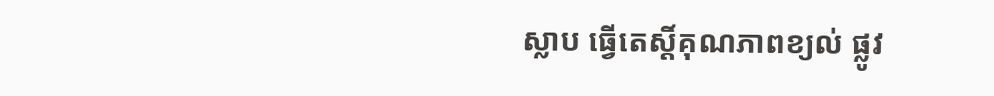ស្លាប ធ្វើតេស្តិ៍គុណភាពខ្យល់ ផ្លូវ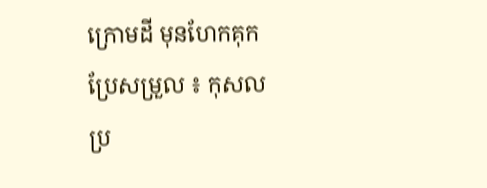ក្រោមដី មុនហែកគុក
ប្រែសម្រួល ៖ កុសល
ប្រ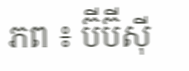ភព ៖ ប៊ីប៊ីស៊ី